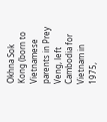Okhna Sok Kong (born to Vietnamese parents in Prey Veng, left Cambodia for Vietnam in 1975,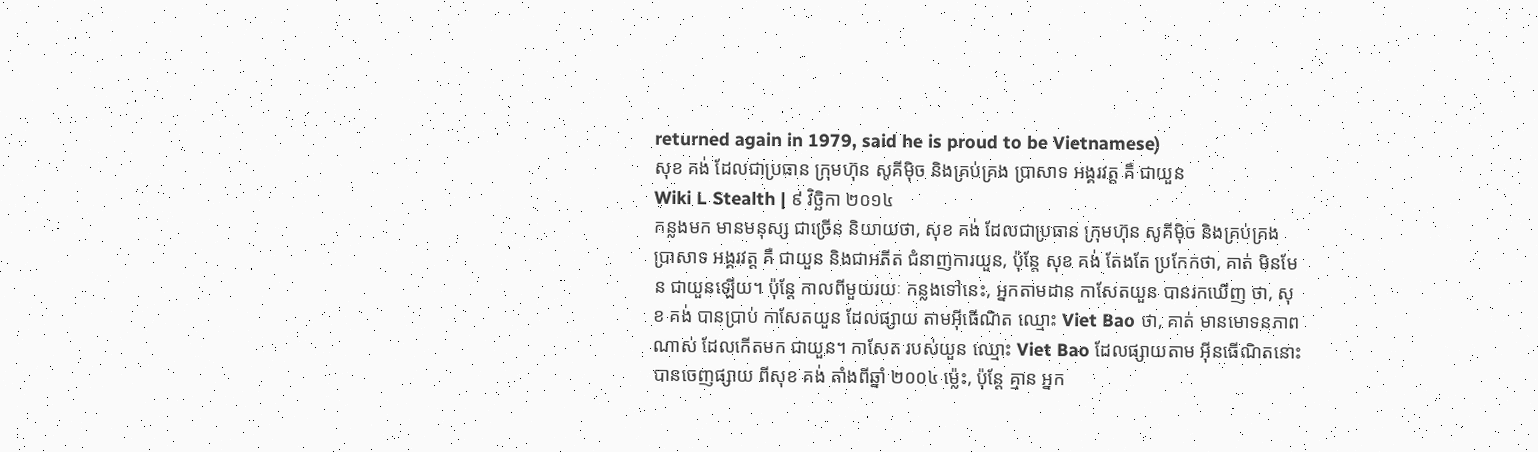returned again in 1979, said he is proud to be Vietnamese)
សុខ គង់ ដែលជាប្រធាន ក្រុមហ៊ុន សូគីម៉ិច និងគ្រប់គ្រង ប្រាសាទ អង្គរវត្ត គឺ ជាយួន
Wiki L Stealth | ៩ វិច្ឆិកា ២០១៤
កន្លងមក មានមនុស្ស ជាច្រើន និយាយថា, សុខ គង់ ដែលជាប្រធាន ក្រុមហ៊ុន សូគីម៉ិច និងគ្រប់គ្រង ប្រាសាទ អង្គរវត្ត គឺ ជាយួន និងជាអតីត ជំនាញការយួន, ប៉ុន្តែ សុខ គង់ តែងតែ ប្រកែកថា, គាត់ មិនមែន ជាយួនឡើយ។ ប៉ុន្តែ កាលពីមួយរយៈ កន្លងទៅនេះ, អ្នកតាមដាន កាសែតយួន បានរកឃើញ ថា, សុខ គង់ បានប្រាប់ កាសែតយួន ដែលផ្សាយ តាមអ៊ីធើណិត ឈ្មោះ Viet Bao ថា, គាត់ មានមោទនភាព ណាស់ ដែលកើតមក ជាយួន។ កាសែត របស់យួន ឈ្មោះ Viet Bao ដែលផ្សាយតាម អ៊ីនធើណិតនោះ បានចេញផ្សាយ ពីសុខ គង់ តាំងពីឆ្នាំ ២០០៤ ម្ល៉េះ, ប៉ុន្តែ គ្មាន អ្នក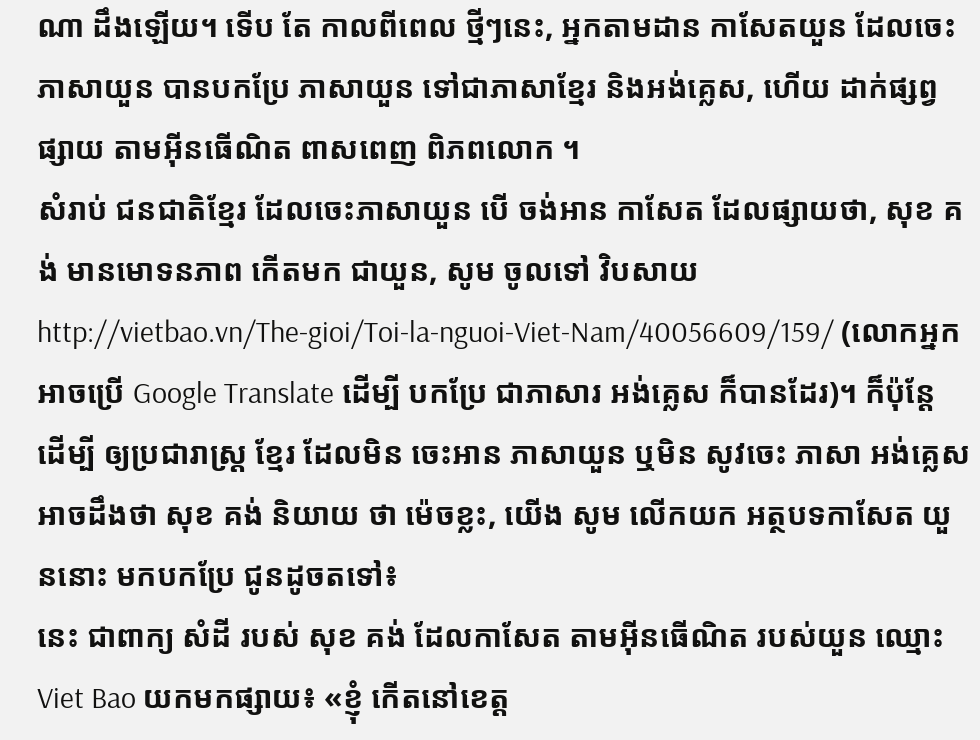ណា ដឹងឡើយ។ ទើប តែ កាលពីពេល ថ្មីៗនេះ, អ្នកតាមដាន កាសែតយួន ដែលចេះ ភាសាយួន បានបកប្រែ ភាសាយួន ទៅជាភាសាខ្មែរ និងអង់គ្លេស, ហើយ ដាក់ផ្សព្វផ្សាយ តាមអ៊ីនធើណិត ពាសពេញ ពិភពលោក ។
សំរាប់ ជនជាតិខ្មែរ ដែលចេះភាសាយួន បើ ចង់អាន កាសែត ដែលផ្សាយថា, សុខ គង់ មានមោទនភាព កើតមក ជាយួន, សូម ចូលទៅ វិបសាយ http://vietbao.vn/The-gioi/Toi-la-nguoi-Viet-Nam/40056609/159/ (លោកអ្នក អាចប្រើ Google Translate ដើម្បី បកប្រែ ជាភាសារ អង់គ្លេស ក៏បានដែរ)។ ក៏ប៉ុន្តែ ដើម្បី ឲ្យប្រជារាស្ត្រ ខ្មែរ ដែលមិន ចេះអាន ភាសាយួន ឬមិន សូវចេះ ភាសា អង់គ្លេស អាចដឹងថា សុខ គង់ និយាយ ថា ម៉េចខ្លះ, យើង សូម លើកយក អត្ថបទកាសែត យួននោះ មកបកប្រែ ជូនដូចតទៅ៖
នេះ ជាពាក្យ សំដី របស់ សុខ គង់ ដែលកាសែត តាមអ៊ីនធើណិត របស់យួន ឈ្មោះ Viet Bao យកមកផ្សាយ៖ «ខ្ញុំ កើតនៅខេត្ត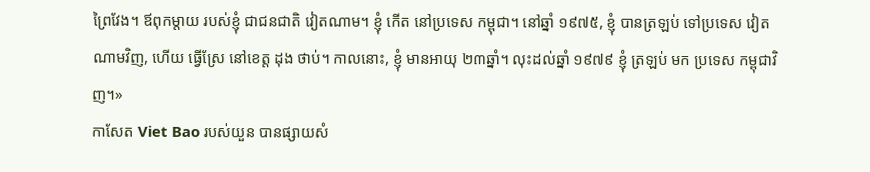ព្រៃវែង។ ឪពុកម្ដាយ របស់ខ្ញុំ ជាជនជាតិ វៀតណាម។ ខ្ញុំ កើត នៅប្រទេស កម្ពុជា។ នៅឆ្នាំ ១៩៧៥, ខ្ញុំ បានត្រឡប់ ទៅប្រទេស វៀតណាមវិញ, ហើយ ធ្វើស្រែ នៅខេត្ត ដុង ថាប់។ កាលនោះ, ខ្ញុំ មានអាយុ ២៣ឆ្នាំ។ លុះដល់ឆ្នាំ ១៩៧៩ ខ្ញុំ ត្រឡប់ មក ប្រទេស កម្ពុជាវិញ។»
កាសែត Viet Bao របស់យួន បានផ្សាយសំ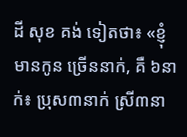ដី សុខ គង់ ទៀតថា៖ «ខ្ញុំ មានកូន ច្រើននាក់, គឺ ៦នាក់៖ ប្រុស៣នាក់ ស្រី៣នា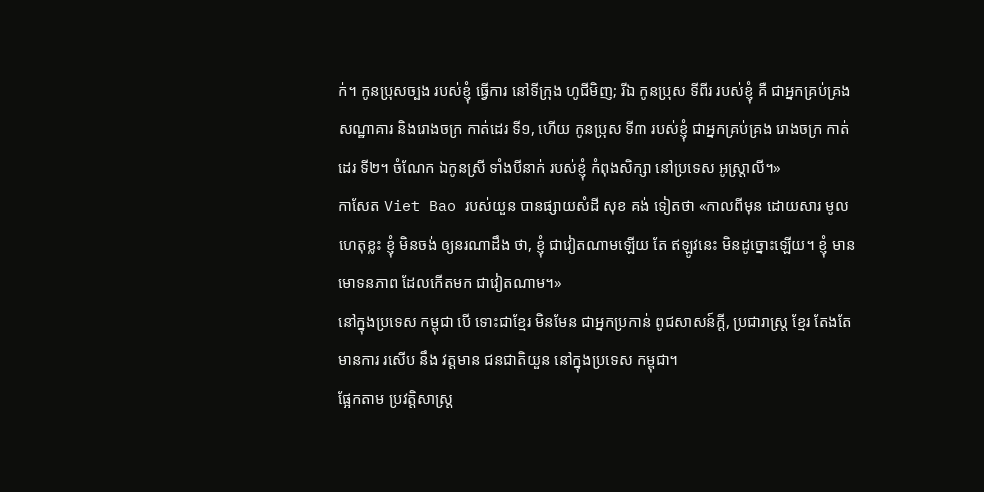ក់។ កូនប្រុសច្បង របស់ខ្ញុំ ធ្វើការ នៅទីក្រុង ហូជីមិញ; រីឯ កូនប្រុស ទីពីរ របស់ខ្ញុំ គឺ ជាអ្នកគ្រប់គ្រង សណ្ឋាគារ និងរោងចក្រ កាត់ដេរ ទី១, ហើយ កូនប្រុស ទី៣ របស់ខ្ញុំ ជាអ្នកគ្រប់គ្រង រោងចក្រ កាត់ដេរ ទី២។ ចំណែក ឯកូនស្រី ទាំងបីនាក់ របស់ខ្ញុំ កំពុងសិក្សា នៅប្រទេស អូស្ត្រាលី។»
កាសែត Viet Bao របស់យួន បានផ្សាយសំដី សុខ គង់ ទៀតថា «កាលពីមុន ដោយសារ មូលហេតុខ្លះ ខ្ញុំ មិនចង់ ឲ្យនរណាដឹង ថា, ខ្ញុំ ជាវៀតណាមឡើយ តែ ឥឡូវនេះ មិនដូច្នោះឡើយ។ ខ្ញុំ មានមោទនភាព ដែលកើតមក ជាវៀតណាម។»
នៅក្នុងប្រទេស កម្ពុជា បើ ទោះជាខ្មែរ មិនមែន ជាអ្នកប្រកាន់ ពូជសាសន៍ក្ដី, ប្រជារាស្ត្រ ខ្មែរ តែងតែ មានការ រសើប នឹង វត្តមាន ជនជាតិយួន នៅក្នុងប្រទេស កម្ពុជា។
ផ្អែកតាម ប្រវត្តិសាស្ត្រ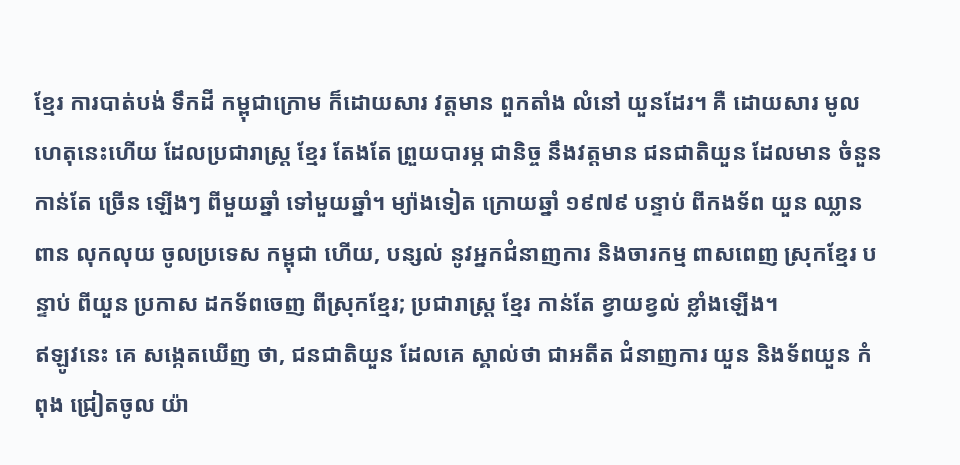ខ្មែរ ការបាត់បង់ ទឹកដី កម្ពុជាក្រោម ក៏ដោយសារ វត្តមាន ពួកតាំង លំនៅ យួនដែរ។ គឺ ដោយសារ មូលហេតុនេះហើយ ដែលប្រជារាស្ត្រ ខ្មែរ តែងតែ ព្រួយបារម្ភ ជានិច្ច នឹងវត្តមាន ជនជាតិយួន ដែលមាន ចំនួន កាន់តែ ច្រើន ឡើងៗ ពីមួយឆ្នាំ ទៅមួយឆ្នាំ។ ម្យ៉ាងទៀត ក្រោយឆ្នាំ ១៩៧៩ បន្ទាប់ ពីកងទ័ព យួន ឈ្លានពាន លុកលុយ ចូលប្រទេស កម្ពុជា ហើយ, បន្សល់ នូវអ្នកជំនាញការ និងចារកម្ម ពាសពេញ ស្រុកខ្មែរ បន្ទាប់ ពីយួន ប្រកាស ដកទ័ពចេញ ពីស្រុកខ្មែរ; ប្រជារាស្ត្រ ខ្មែរ កាន់តែ ខ្វាយខ្វល់ ខ្លាំងឡើង។
ឥឡូវនេះ គេ សង្កេតឃើញ ថា, ជនជាតិយួន ដែលគេ ស្គាល់ថា ជាអតីត ជំនាញការ យួន និងទ័ពយួន កំពុង ជ្រៀតចូល យ៉ា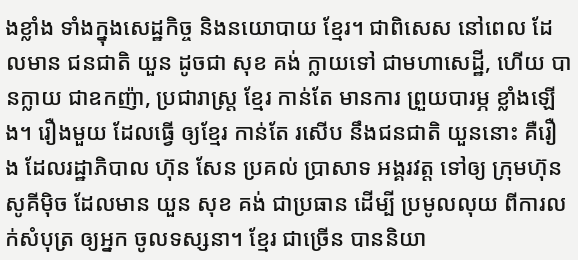ងខ្លាំង ទាំងក្នុងសេដ្ឋកិច្ច និងនយោបាយ ខ្មែរ។ ជាពិសេស នៅពេល ដែលមាន ជនជាតិ យួន ដូចជា សុខ គង់ ក្លាយទៅ ជាមហាសេដ្ឋី, ហើយ បានក្លាយ ជាឧកញ៉ា, ប្រជារាស្ត្រ ខ្មែរ កាន់តែ មានការ ព្រួយបារម្ភ ខ្លាំងឡើង។ រឿងមួយ ដែលធ្វើ ឲ្យខ្មែរ កាន់តែ រសើប នឹងជនជាតិ យួននោះ គឺរឿង ដែលរដ្ឋាភិបាល ហ៊ុន សែន ប្រគល់ ប្រាសាទ អង្គរវត្ត ទៅឲ្យ ក្រុមហ៊ុន សូគីម៉ិច ដែលមាន យួន សុខ គង់ ជាប្រធាន ដើម្បី ប្រមូលលុយ ពីការលក់សំបុត្រ ឲ្យអ្នក ចូលទស្សនា។ ខ្មែរ ជាច្រើន បាននិយា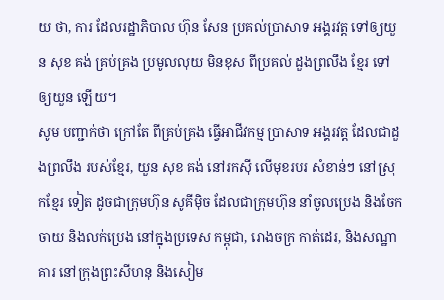យ ថា, ការ ដែលរដ្ឋាភិបាល ហ៊ុន សែន ប្រគល់ប្រាសាទ អង្គរវត្ត ទៅឲ្យយួន សុខ គង់ គ្រប់គ្រង ប្រមូលលុយ មិនខុស ពីប្រគល់ ដួងព្រលឹង ខ្មែរ ទៅឲ្យយួន ឡើយ។
សូម បញ្ជាក់ថា ក្រៅតែ ពីគ្រប់គ្រង ធ្វើអាជីវកម្ម ប្រាសាទ អង្គរវត្ត ដែលជាដួងព្រលឹង របស់ខ្មែរ, យួន សុខ គង់ នៅរកស៊ី លើមុខរបរ សំខាន់ៗ នៅស្រុកខ្មែរ ទៀត ដូចជាក្រុមហ៊ុន សូគីម៉ិច ដែលជាក្រុមហ៊ុន នាំចូលប្រេង និងចែកចាយ និងលក់ប្រេង នៅក្នុងប្រទេស កម្ពុជា, រោងចក្រ កាត់ដេរ, និងសណ្ឋាគារ នៅក្រុងព្រះសីហនុ និងសៀម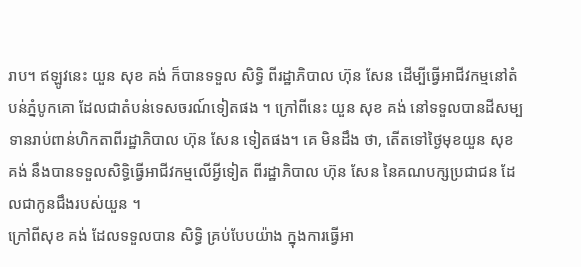រាប។ ឥឡូវនេះ យួន សុខ គង់ ក៏បានទទួល សិទ្ធិ ពីរដ្ឋាភិបាល ហ៊ុន សែន ដើម្បីធ្វើអាជីវកម្មនៅតំបន់ភ្នំបូកគោ ដែលជាតំបន់ទេសចរណ៍ទៀតផង ។ ក្រៅពីនេះ យួន សុខ គង់ នៅទទួលបានដីសម្បទានរាប់ពាន់ហិកតាពីរដ្ឋាភិបាល ហ៊ុន សែន ទៀតផង។ គេ មិនដឹង ថា, តើតទៅថ្ងៃមុខយួន សុខ គង់ នឹងបានទទួលសិទ្ធិធ្វើអាជីវកម្មលើអ្វីទៀត ពីរដ្ឋាភិបាល ហ៊ុន សែន នៃគណបក្សប្រជាជន ដែលជាកូនជឹងរបស់យួន ។
ក្រៅពីសុខ គង់ ដែលទទួលបាន សិទ្ធិ គ្រប់បែបយ៉ាង ក្នុងការធ្វើអា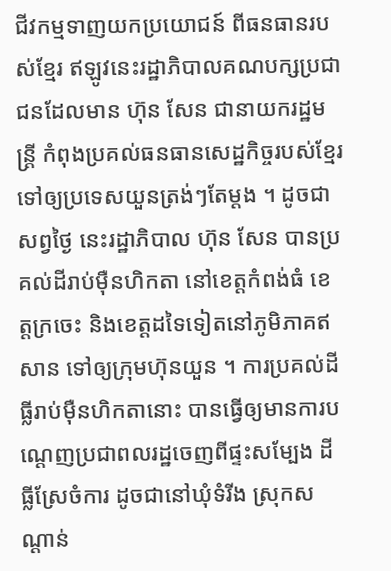ជីវកម្មទាញយកប្រយោជន៍ ពីធនធានរបស់ខ្មែរ ឥឡូវនេះរដ្ឋាភិបាលគណបក្សប្រជាជនដែលមាន ហ៊ុន សែន ជានាយករដ្ឋមន្ត្រី កំពុងប្រគល់ធនធានសេដ្ឋកិច្ចរបស់ខ្មែរ ទៅឲ្យប្រទេសយួនត្រង់ៗតែម្ដង ។ ដូចជាសព្វថ្ងៃ នេះរដ្ឋាភិបាល ហ៊ុន សែន បានប្រគល់ដីរាប់ម៉ឺនហិកតា នៅខេត្តកំពង់ធំ ខេត្តក្រចេះ និងខេត្តដទៃទៀតនៅភូមិភាគឥសាន ទៅឲ្យក្រុមហ៊ុនយួន ។ ការប្រគល់ដីធ្លីរាប់ម៉ឺនហិកតានោះ បានធ្វើឲ្យមានការបណ្ដេញប្រជាពលរដ្ឋចេញពីផ្ទះសម្បែង ដីធ្លីស្រែចំការ ដូចជានៅឃុំទំរីង ស្រុកសណ្ដាន់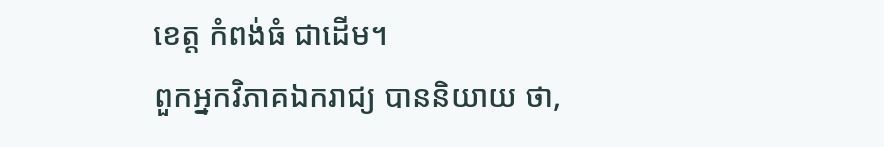ខេត្ត កំពង់ធំ ជាដើម។
ពួកអ្នកវិភាគឯករាជ្យ បាននិយាយ ថា,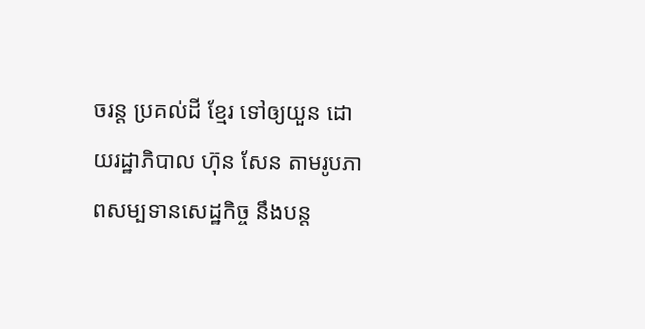ចរន្ត ប្រគល់ដី ខ្មែរ ទៅឲ្យយួន ដោយរដ្ឋាភិបាល ហ៊ុន សែន តាមរូបភាពសម្បទានសេដ្ឋកិច្ច នឹងបន្ត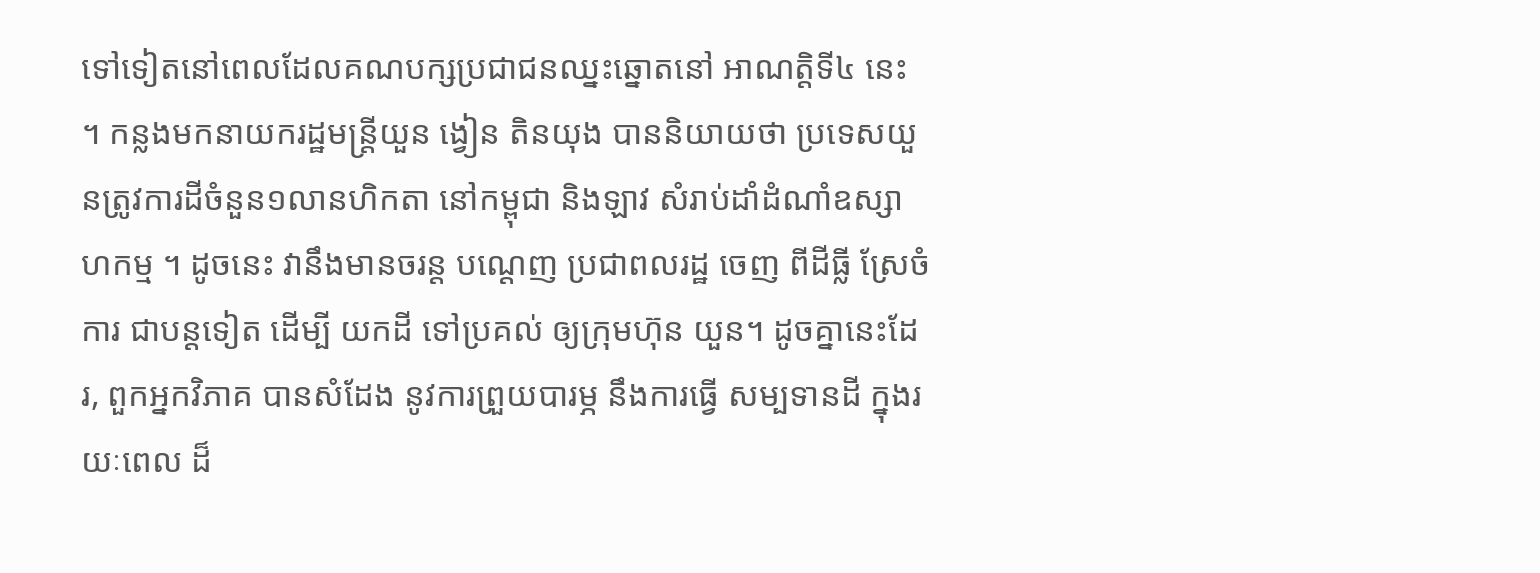ទៅទៀតនៅពេលដែលគណបក្សប្រជាជនឈ្នះឆ្នោតនៅ អាណត្តិទី៤ នេះ ។ កន្លងមកនាយករដ្ឋមន្ត្រីយួន ង្វៀន តិនយុង បាននិយាយថា ប្រទេសយួនត្រូវការដីចំនួន១លានហិកតា នៅកម្ពុជា និងឡាវ សំរាប់ដាំដំណាំឧស្សាហកម្ម ។ ដូចនេះ វានឹងមានចរន្ត បណ្ដេញ ប្រជាពលរដ្ឋ ចេញ ពីដីធ្លី ស្រែចំការ ជាបន្តទៀត ដើម្បី យកដី ទៅប្រគល់ ឲ្យក្រុមហ៊ុន យួន។ ដូចគ្នានេះដែរ, ពួកអ្នកវិភាគ បានសំដែង នូវការព្រួយបារម្ភ នឹងការធ្វើ សម្បទានដី ក្នុងរយៈពេល ដ៏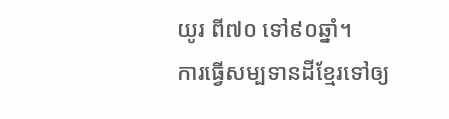យូរ ពី៧០ ទៅ៩០ឆ្នាំ។
ការធ្វើសម្បទានដីខ្មែរទៅឲ្យ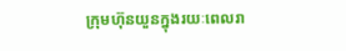ក្រុមហ៊ុនយួនក្នុងរយៈពេលរា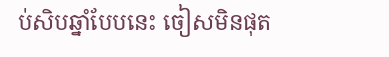ប់សិបឆ្នាំបែបនេះ ចៀសមិនផុត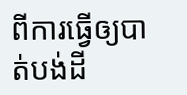ពីការធ្វើឲ្យបាត់បង់ដី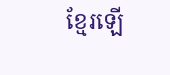ខ្មែរឡើ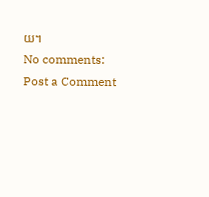យ។
No comments:
Post a Comment